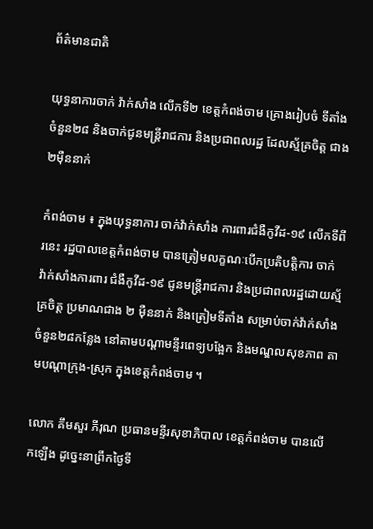ព័ត៌មានជាតិ

យុទ្ធនាការចាក់ វ៉ាក់សាំង លើកទី២ ខេត្តកំពង់ចាម គ្រោងរៀបចំ ទីតាំងចំនួន២៨ និងចាក់ជូនមន្ត្រីរាជការ និងប្រជាពលរដ្ឋ ដែលស្ម័គ្រចិត្ត ជាង២ម៉ឺននាក់

កំពង់ចាម ៖ ក្នុងយុទ្ធនាការ ចាក់វ៉ាក់សាំង ការពារជំងឺកូវីដ-១៩ លើកទីពីរនេះ រដ្ឋបាលខេត្តកំពង់ចាម បានត្រៀមលក្ខណៈបើកប្រតិបត្តិការ ចាក់ វ៉ាក់សាំងការពារ ជំងឺកូវីដ-១៩ ជូនមន្ត្រីរាជការ និងប្រជាពលរដ្ឋដោយស្ម័គ្រចិត្ត ប្រមាណជាង ២ ម៉ឺននាក់ និងត្រៀមទីតាំង សម្រាប់ចាក់វ៉ាក់សាំង ចំនួន២៨កន្លែង នៅតាមបណ្ដាមន្ទីរពេទ្យបង្អែក និងមណ្ឌលសុខភាព តាមបណ្តាក្រុង-ស្រុក ក្នុងខេត្តកំពង់ចាម ។

លោក គឹមសួរ ភីរុណ ប្រធានមន្ទីរសុខាភិបាល ខេត្តកំពង់ចាម បានលើកឡើង ដូច្នេះនាព្រឹកថ្ងៃទី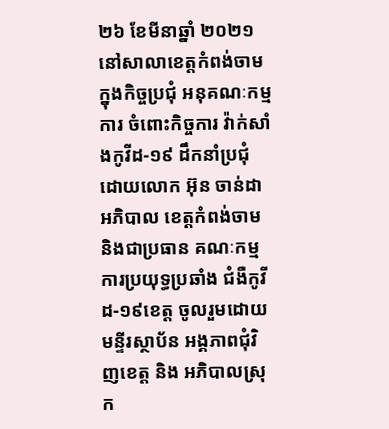២៦ ខែមីនាឆ្នាំ ២០២១ នៅសាលាខេត្តកំពង់ចាម ក្នុងកិច្ចប្រជុំ អនុគណៈកម្មការ ចំពោះកិច្ចការ វ៉ាក់សាំងកូវីដ-១៩ ដឹកនាំប្រជុំ ដោយលោក អ៊ុន ចាន់ដា អភិបាល ខេត្តកំពង់ចាម និងជាប្រធាន គណៈកម្មការប្រយុទ្ធប្រឆាំង ជំងឺកូវីដ-១៩ខេត្ត ចូលរួមដោយមន្ទីរស្ថាប័ន អង្គភាពជុំវិញខេត្ត និង អភិបាលស្រុក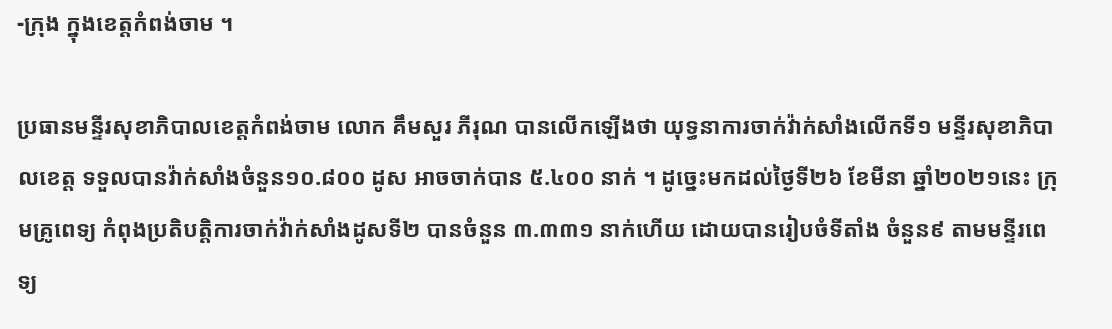-ក្រុង ក្នុងខេត្តកំពង់ចាម ។

ប្រធានមន្ទីរសុខាភិបាលខេត្តកំពង់ចាម លោក គឹមសួរ ភីរុណ បានលើកឡើងថា យុទ្ធនាការចាក់វ៉ាក់សាំងលើកទី១ មន្ទីរសុខាភិបាលខេត្ត ទទួលបានវ៉ាក់សាំងចំនួន១០.៨០០ ដូស អាចចាក់បាន ៥.៤០០ នាក់ ។ ដូច្នេះមកដល់ថ្ងៃទី២៦ ខែមីនា ឆ្នាំ២០២១នេះ ក្រុមគ្រូពេទ្យ កំពុងប្រតិបត្តិការចាក់វ៉ាក់សាំងដូសទី២ បានចំនួន ៣.៣៣១ នាក់ហើយ ដោយបានរៀបចំទីតាំង ចំនួន៩ តាមមន្ទីរពេទ្យ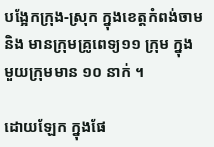បង្អែកក្រុង-ស្រុក ក្នុងខេត្តកំពង់ចាម និង មានក្រុមគ្រូពេទ្យ១១ ក្រុម ក្នុងមួយក្រុមមាន ១០ នាក់ ។

ដោយឡែក ក្នុងផែ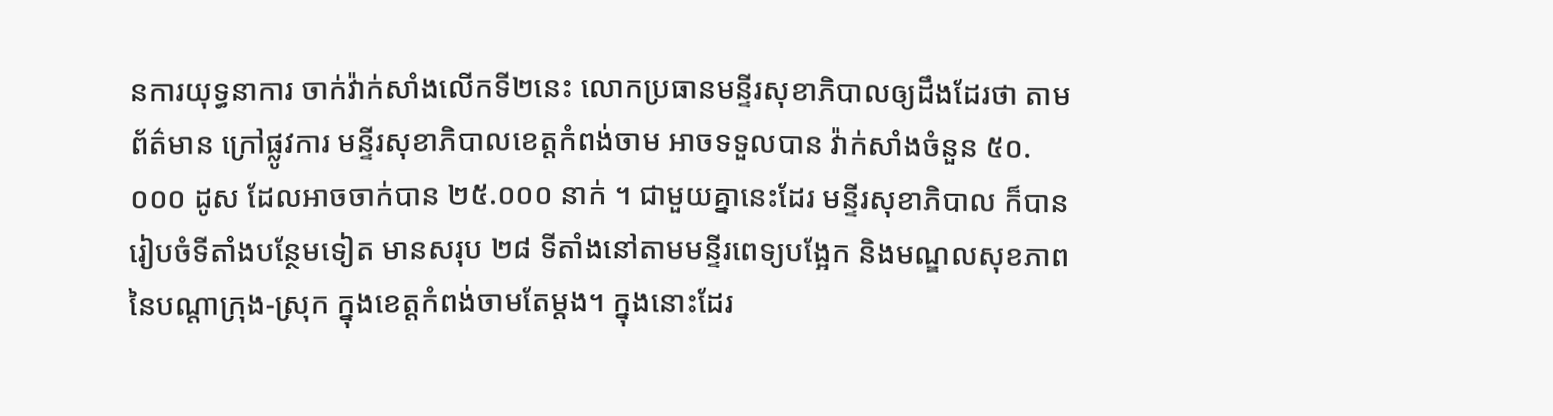នការយុទ្ធនាការ ចាក់វ៉ាក់សាំងលើកទី២នេះ លោកប្រធានមន្ទីរសុខាភិបាលឲ្យដឹងដែរថា តាមព័ត៌មាន ក្រៅផ្លូវការ មន្ទីរសុខាភិបាលខេត្តកំពង់ចាម អាចទទួលបាន វ៉ាក់សាំងចំនួន ៥០.០០០ ដូស ដែលអាចចាក់បាន ២៥.០០០ នាក់ ។ ជាមួយគ្នានេះដែរ មន្ទីរសុខាភិបាល ក៏បានរៀបចំទីតាំងបន្ថែមទៀត មានសរុប ២៨ ទីតាំងនៅតាមមន្ទីរពេទ្យបង្អែក និងមណ្ឌលសុខភាព នៃបណ្តាក្រុង-ស្រុក ក្នុងខេត្តកំពង់ចាមតែម្តង។ ក្នុងនោះដែរ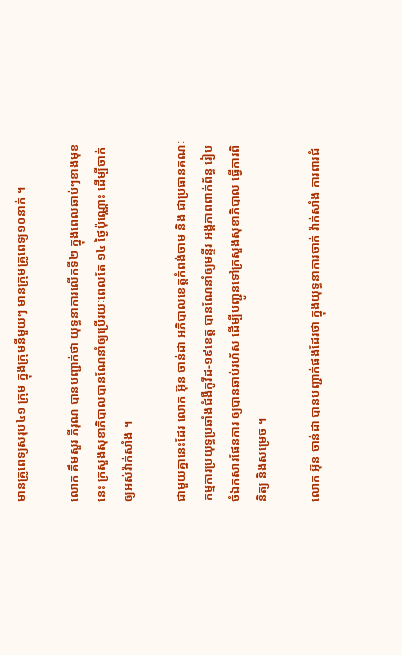មានគ្រូពេទ្យសរុប៤១ ក្រុម ក្នុងក្រុមនីមួយៗ មានក្រុមគ្រូពេទ្យ១០នាក់ ។

លោក គឹមសួរ ភីរុណ បានបញ្ជាក់ថា យុទ្ធនាការលើកទី២ ក្នុងពេលឆាប់ៗខាងមុខនេះ ក្រសួងសុខាភិបាលបានណែនាំឲ្យប្រើរយៈពេលតែ ១៤ ថ្ងៃប៉ុណ្ណោះ ដើម្បីចាក់ឲ្យអស់វ៉ាក់សាំង ។

ជាមួយគ្នានេះដែរ លោក អ៊ុន ចាន់ដា អភិបាលខេត្តកំពង់ចាម និង ជាប្រធានគណៈកម្មការប្រយុទ្ធប្រឆាំងជំងឺកូវីដ-១៩ខេត្ត បានណែនាំឲ្យមន្ទីរ អង្គភាពពាក់ព័ន្ធ រៀបចំឯកសារផែនការ ឲ្យបានឆាប់រហ័ស ដើម្បីបញ្ជូនទៅក្រសួងសុខាភិបាល ធ្វើការពិនិត្យ និងសម្រេច ។

លោក អ៊ុន ចាន់ដា បានបញ្ជាក់ផងដែរថា ក្នុងយុទ្ធនាការចាក់ វ៉ាក់សាំង ការពារជំ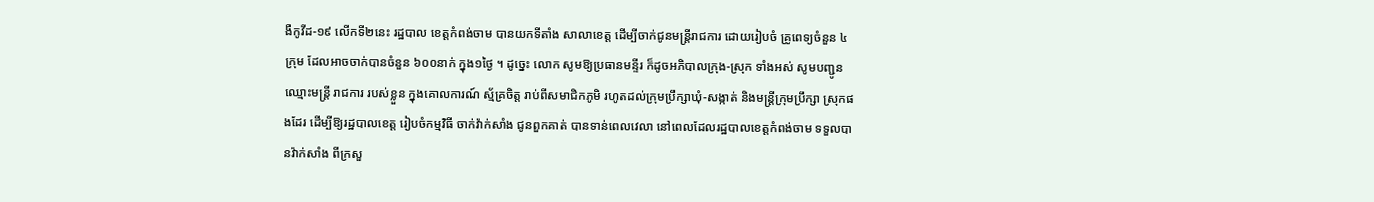ងឺកូវីដ-១៩ លើកទី២នេះ រដ្ឋបាល ខេត្តកំពង់ចាម បានយកទីតាំង សាលាខេត្ត ដើម្បីចាក់ជូនមន្ត្រីរាជការ ដោយរៀបចំ គ្រូពេទ្យចំនួន ៤ក្រុម ដែលអាចចាក់បានចំនួន ៦០០នាក់ ក្នុង១ថ្ងៃ ។ ដូច្នេះ លោក សូមឱ្យប្រធានមន្ទីរ ក៏ដូចអភិបាលក្រុង-ស្រុក ទាំងអស់ សូមបញ្ជូនឈ្មោះមន្ត្រី រាជការ របស់ខ្លួន ក្នុងគោលការណ៍ ស្ម័គ្រចិត្ត រាប់ពីសមាជិកភូមិ រហូតដល់ក្រុមប្រឹក្សាឃុំ-សង្កាត់ និងមន្ត្រីក្រុមប្រឹក្សា ស្រុកផងដែរ ដើម្បីឱ្យរដ្ឋបាលខេត្ត រៀបចំកម្មវិធី ចាក់វ៉ាក់សាំង ជូនពួកគាត់ បានទាន់ពេលវេលា នៅពេលដែលរដ្ឋបាលខេត្តកំពង់ចាម ទទួលបានវ៉ាក់សាំង ពីក្រសួ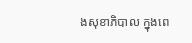ងសុខាភិបាល ក្នុងពេ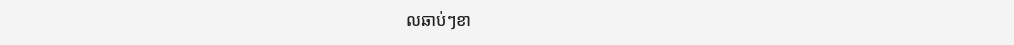លឆាប់ៗខា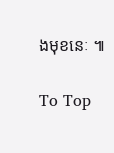ងមុខនេៈ ៕

To Top